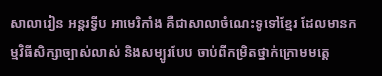សាលារៀន អន្តរទ្វីប អាមេរិកាំង គឺជាសាលាចំណេះទូទៅខ្មែរ ដែលមានកម្មវិធីសិក្សាច្បាស់លាស់ និងសម្បូរបែប ចាប់ពីកម្រិតថ្នាក់ក្រោមមតេ្ត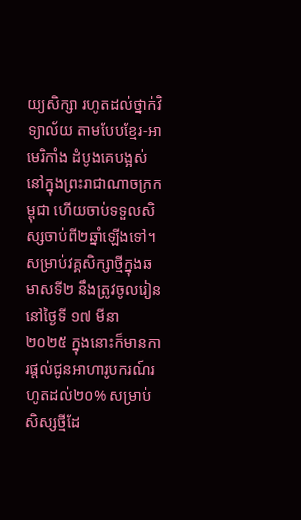យ្យសិក្សា រហូតដល់ថ្នាក់វិទ្យាល័យ តាមបែបខ្មែរ-អាមេរិកាំង ដំបូងគេបង្អស់ នៅក្នុងព្រះរាជាណាចក្រកម្ពុជា ហើយចាប់ទទួលសិស្សចាប់ពី២ឆ្នាំឡើងទៅ។
សម្រាប់វគ្គសិក្សាថ្មីក្នុងឆមាសទី២ នឹងត្រូវចូលរៀននៅថ្ងៃទី ១៧ មីនា ២០២៥ ក្នុងនោះក៏មានការផ្ដល់ជូនអាហារូបករណ៍រហូតដល់២០% សម្រាប់សិស្សថ្មីដែ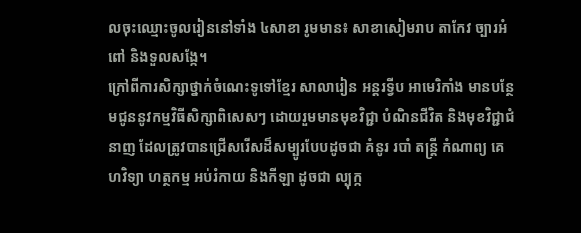លចុះឈ្មោះចូលរៀននៅទាំង ៤សាខា រូមមាន៖ សាខាសៀមរាប តាកែវ ច្បារអំពៅ និងទួលសង្កែ។
ក្រៅពីការសិក្សាថ្នាក់ចំណេះទូទៅខ្មែរ សាលារៀន អន្តរទ្វីប អាមេរិកាំង មានបន្ថែមជូននូវកម្មវិធីសិក្សាពិសេសៗ ដោយរួមមានមុខវិជ្ជា បំណិនជីវិត និងមុខវិជ្ជាជំនាញ ដែលត្រូវបានជ្រើសរើសដ៏សម្បូរបែបដូចជា គំនូរ របាំ តន្រ្តី កំណាព្យ គេហវិទ្យា ហត្ថកម្ម អប់រំកាយ និងកីឡា ដូចជា ល្បុក្ក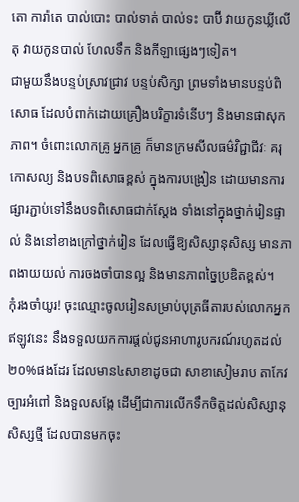តោ ការ៉ាតេ បាល់បោះ បាល់ទាត់ បាល់ទះ បាប៊ី វាយកូនឃ្លីលើតុ វាយកូនបាល់ ហែលទឹក និងកីឡាផ្សេងៗទៀត។
ជាមួយនឹងបន្ទប់ស្រាវជ្រាវ បន្ទប់សិក្សា ព្រមទាំងមានបន្ទប់ពិសោធ ដែលបំពាក់ដោយគ្រឿងបរិក្ខារទំនើបៗ និងមានផាសុកភាព។ ចំពោះលោកគ្រូ អ្នកគ្រូ ក៏មានក្រមសីលធម៌វិជ្ជាជីវៈ គរុកោសល្យ និងបទពិសោធខ្ពស់ ក្នុងការបង្រៀន ដោយមានការផ្សារភ្ជាប់ទៅនឹងបទពិសោធជាក់ស្តែង ទាំងនៅក្នុងថ្នាក់រៀនផ្ទាល់ និងនៅខាងក្រៅថ្នាក់រៀន ដែលធ្វើឱ្យសិស្សានុសិស្ស មានភាពងាយយល់ ការចងចាំបានល្អ និងមានភាពច្នៃប្រឌិតខ្ពស់។
កុំរងចាំយូរ! ចុះឈ្មោះចូលរៀនសម្រាប់បុត្រធីតារបស់លោកអ្នកឥឡូវនេះ នឹងទទួលយកការផ្តល់ជូនអាហារូបករណ៍រហូតដល់២០%ផងដែរ ដែលមាន៤សាខាដូចជា សាខាសៀមរាប តាកែវ ច្បារអំពៅ និងទួលសង្កែ ដើម្បីជាការលើកទឹកចិត្តដល់សិស្សានុសិស្សថ្មី ដែលបានមកចុះ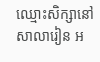ឈ្មោះសិក្សានៅសាលារៀន អ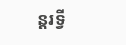ន្តរទ្វី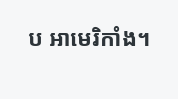ប អាមេរិកាំង។